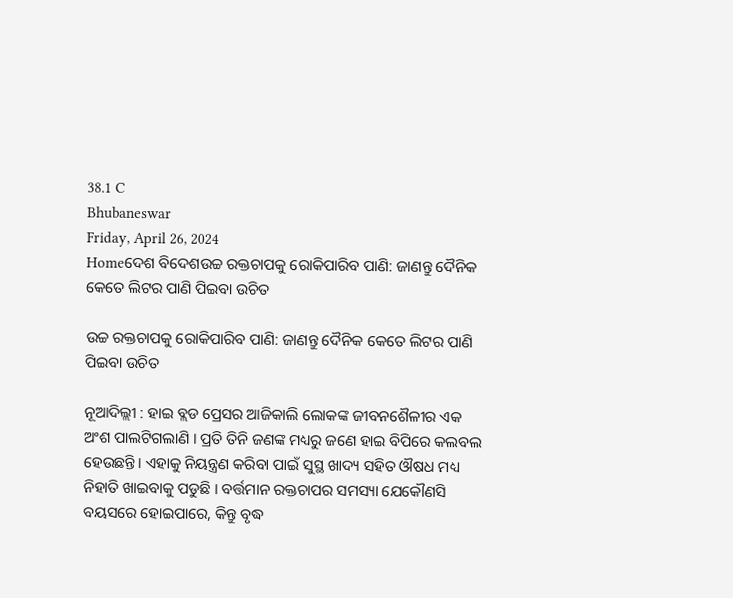38.1 C
Bhubaneswar
Friday, April 26, 2024
Homeଦେଶ ବିଦେଶଉଚ୍ଚ ରକ୍ତଚାପକୁ ରୋକିପାରିବ ପାଣି: ଜାଣନ୍ତୁ ଦୈନିକ କେତେ ଲିଟର ପାଣି ପିଇବା ଉଚିତ

ଉଚ୍ଚ ରକ୍ତଚାପକୁ ରୋକିପାରିବ ପାଣି: ଜାଣନ୍ତୁ ଦୈନିକ କେତେ ଲିଟର ପାଣି ପିଇବା ଉଚିତ

ନୂଆଦିଲ୍ଲୀ : ହାଇ ବ୍ଲଡ ପ୍ରେସର ଆଜିକାଲି ଲୋକଙ୍କ ଜୀବନଶୈଳୀର ଏକ ଅଂଶ ପାଲଟିଗଲାଣି । ପ୍ରତି ତିନି ଜଣଙ୍କ ମଧ୍ୟରୁ ଜଣେ ହାଇ ବିପିରେ କଲବଲ ହେଉଛନ୍ତି। ଏହାକୁ ନିୟନ୍ତ୍ରଣ କରିବା ପାଇଁ ସୁସ୍ଥ ଖାଦ୍ୟ ସହିତ ଔଷଧ ମଧ୍ୟ ନିହାତି ଖାଇବାକୁ ପଡୁଛି । ବର୍ତ୍ତମାନ ରକ୍ତଚାପର ସମସ୍ୟା ଯେକୌଣସି ବୟସରେ ହୋଇପାରେ, କିନ୍ତୁ ବୃଦ୍ଧ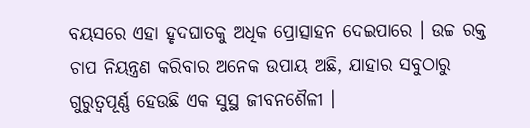ବୟସରେ ଏହା ହୃଦଘାତକୁ ଅଧିକ ପ୍ରୋତ୍ସାହନ ଦେଇପାରେ । ଉଚ୍ଚ ରକ୍ତ ଚାପ ନିୟନ୍ତ୍ରଣ କରିବାର ଅନେକ ଉପାୟ ଅଛି, ଯାହାର ସବୁଠାରୁ ଗୁରୁତ୍ୱପୂର୍ଣ୍ଣ ହେଉଛି ଏକ ସୁସ୍ଥ ଜୀବନଶୈଳୀ ।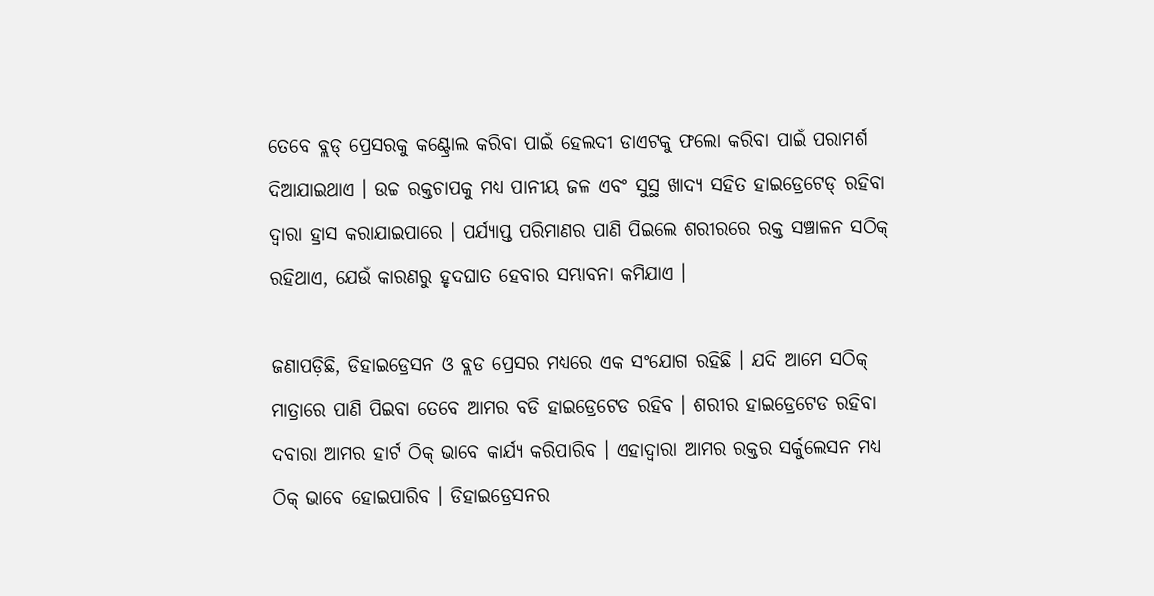ତେବେ ବ୍ଲଡ୍ ପ୍ରେସରକୁ କଣ୍ଟ୍ରୋଲ କରିବା ପାଇଁ ହେଲଦୀ ଡାଏଟକୁ ଫଲୋ କରିବା ପାଇଁ ପରାମର୍ଶ ଦିଆଯାଇଥାଏ । ଉଚ୍ଚ ରକ୍ତଚାପକୁ ମଧ୍ୟ ପାନୀୟ ଜଳ ଏବଂ ସୁସ୍ଥ ଖାଦ୍ୟ ସହିତ ହାଇଡ୍ରେଟେଡ୍ ରହିବା ଦ୍ୱାରା ହ୍ରାସ କରାଯାଇପାରେ । ପର୍ଯ୍ୟାପ୍ତ ପରିମାଣର ପାଣି ପିଇଲେ ଶରୀରରେ ରକ୍ତ ସଞ୍ଚାଳନ ସଠିକ୍ ରହିଥାଏ, ଯେଉଁ କାରଣରୁ ହୃଦଘାତ ହେବାର ସମ୍ଭାବନା କମିଯାଏ ।

ଜଣାପଡ଼ିଛି, ଡିହାଇଡ୍ରେସନ ଓ ବ୍ଲଡ ପ୍ରେସର ମଧ୍ୟରେ ଏକ ସଂଯୋଗ ରହିଛି । ଯଦି ଆମେ ସଠିକ୍ ମାତ୍ରାରେ ପାଣି ପିଇବା ତେବେ ଆମର ବଡି ହାଇଡ୍ରେଟେଡ ରହିବ । ଶରୀର ହାଇଡ୍ରେଟେଡ ରହିବା ଦବାରା ଆମର ହାର୍ଟ ଠିକ୍ ଭାବେ କାର୍ଯ୍ୟ କରିପାରିବ । ଏହାଦ୍ୱାରା ଆମର ରକ୍ତର ସର୍କୁଲେସନ ମଧ୍ୟ ଠିକ୍ ଭାବେ ହୋଇପାରିବ । ଡିହାଇଡ୍ରେସନର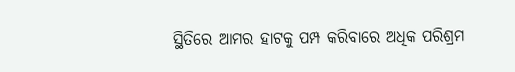ସ୍ଥିତିରେ ଆମର ହାଟକୁ ପମ୍ପ କରିବାରେ ଅଧିକ ପରିଶ୍ରମ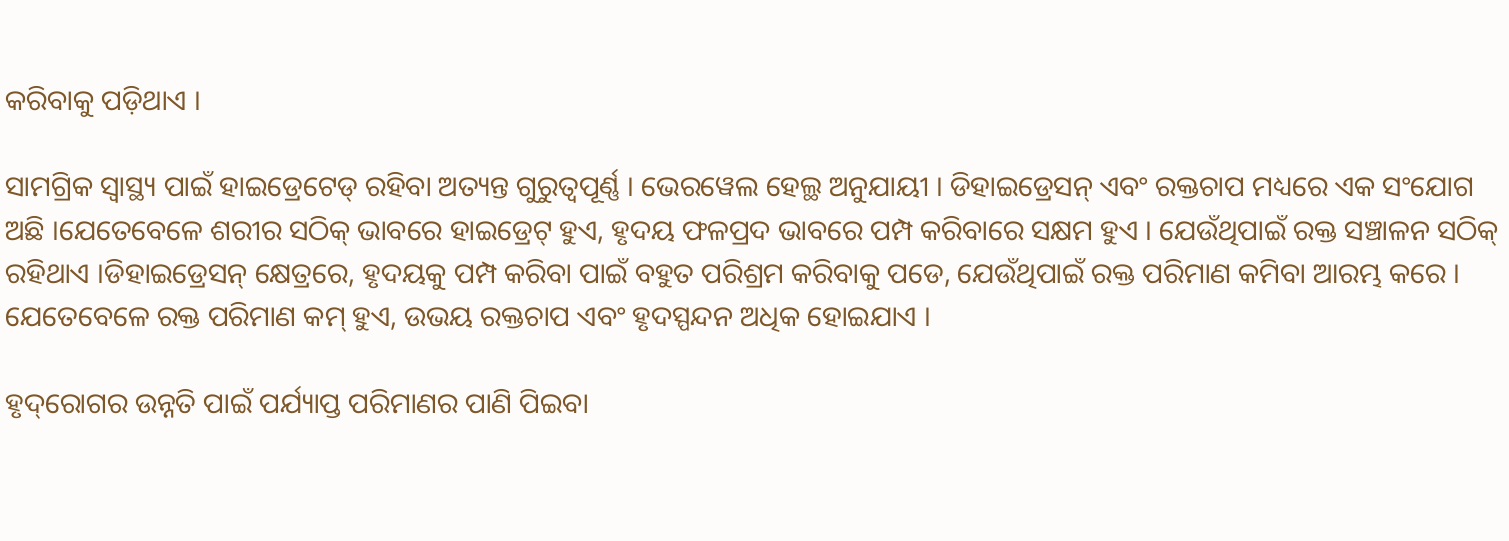କରିବାକୁ ପଡ଼ିଥାଏ ।

ସାମଗ୍ରିକ ସ୍ୱାସ୍ଥ୍ୟ ପାଇଁ ହାଇଡ୍ରେଟେଡ୍ ରହିବା ଅତ୍ୟନ୍ତ ଗୁରୁତ୍ୱପୂର୍ଣ୍ଣ । ଭେରୱେଲ ହେଲ୍ଥ ଅନୁଯାୟୀ । ଡିହାଇଡ୍ରେସନ୍ ଏବଂ ରକ୍ତଚାପ ମଧ୍ୟରେ ଏକ ସଂଯୋଗ ଅଛି ।ଯେତେବେଳେ ଶରୀର ସଠିକ୍ ଭାବରେ ହାଇଡ୍ରେଟ୍ ହୁଏ, ହୃଦୟ ଫଳପ୍ରଦ ଭାବରେ ପମ୍ପ କରିବାରେ ସକ୍ଷମ ହୁଏ । ଯେଉଁଥିପାଇଁ ରକ୍ତ ସଞ୍ଚାଳନ ସଠିକ୍ ରହିଥାଏ ।ଡିହାଇଡ୍ରେସନ୍ କ୍ଷେତ୍ରରେ, ହୃଦୟକୁ ପମ୍ପ କରିବା ପାଇଁ ବହୁତ ପରିଶ୍ରମ କରିବାକୁ ପଡେ, ଯେଉଁଥିପାଇଁ ରକ୍ତ ପରିମାଣ କମିବା ଆରମ୍ଭ କରେ । ଯେତେବେଳେ ରକ୍ତ ପରିମାଣ କମ୍ ହୁଏ, ଉଭୟ ରକ୍ତଚାପ ଏବଂ ହୃଦସ୍ପନ୍ଦନ ଅଧିକ ହୋଇଯାଏ ।

ହୃଦ୍‌ରୋଗର ଉନ୍ନତି ପାଇଁ ପର୍ଯ୍ୟାପ୍ତ ପରିମାଣର ପାଣି ପିଇବା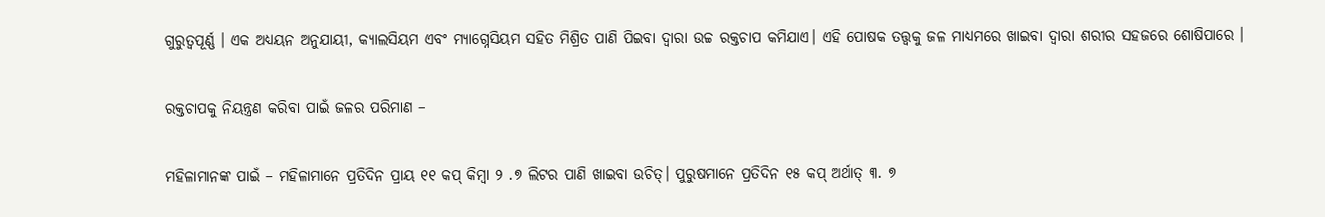ଗୁରୁତ୍ୱପୂର୍ଣ୍ଣ । ଏକ ଅଧ୍ୟୟନ ଅନୁଯାୟୀ, କ୍ୟାଲସିୟମ ଏବଂ ମ୍ୟାଗ୍ନେସିୟମ ସହିତ ମିଶ୍ରିତ ପାଣି ପିଇବା ଦ୍ୱାରା ଉଚ୍ଚ ରକ୍ତଚାପ କମିଯାଏ। ଏହି ପୋଷକ ତତ୍ତ୍ୱକୁ ଜଳ ମାଧ୍ୟମରେ ଖାଇବା ଦ୍ୱାରା ଶରୀର ସହଜରେ ଶୋଷିପାରେ ।

ରକ୍ତଚାପକୁ ନିୟନ୍ତ୍ରଣ କରିବା ପାଇଁ ଜଳର ପରିମାଣ –

ମହିଳାମାନଙ୍କ ପାଇଁ – ମହିଳାମାନେ ପ୍ରତିଦିନ ପ୍ରାୟ ୧୧ କପ୍ କିମ୍ବା ୨ .୭ ଲିଟର ପାଣି ଖାଇବା ଉଚିତ୍। ପୁରୁଷମାନେ ପ୍ରତିଦିନ ୧୫ କପ୍ ଅର୍ଥାତ୍ ୩. ୭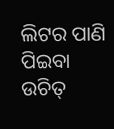ଲିଟର ପାଣି ପିଇବା ଉଚିତ୍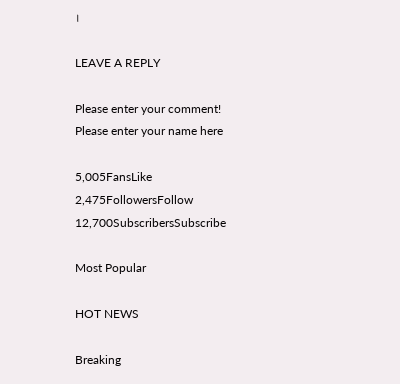।

LEAVE A REPLY

Please enter your comment!
Please enter your name here

5,005FansLike
2,475FollowersFollow
12,700SubscribersSubscribe

Most Popular

HOT NEWS

Breaking